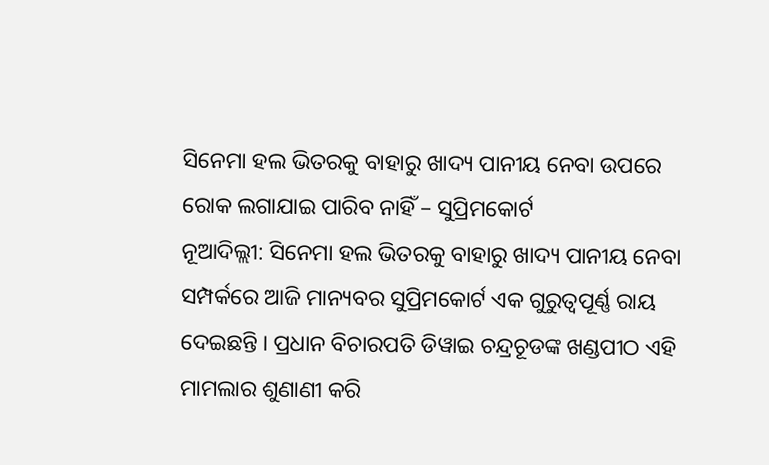ସିନେମା ହଲ ଭିତରକୁ ବାହାରୁ ଖାଦ୍ୟ ପାନୀୟ ନେବା ଉପରେ ରୋକ ଲଗାଯାଇ ପାରିବ ନାହିଁ – ସୁପ୍ରିମକୋର୍ଟ
ନୂଆଦିଲ୍ଲୀ: ସିନେମା ହଲ ଭିତରକୁ ବାହାରୁ ଖାଦ୍ୟ ପାନୀୟ ନେବା ସମ୍ପର୍କରେ ଆଜି ମାନ୍ୟବର ସୁପ୍ରିମକୋର୍ଟ ଏକ ଗୁରୁତ୍ୱପୂର୍ଣ୍ଣ ରାୟ ଦେଇଛନ୍ତି । ପ୍ରଧାନ ବିଚାରପତି ଡିୱାଇ ଚନ୍ଦ୍ରଚୂଡଙ୍କ ଖଣ୍ଡପୀଠ ଏହି ମାମଲାର ଶୁଣାଣୀ କରି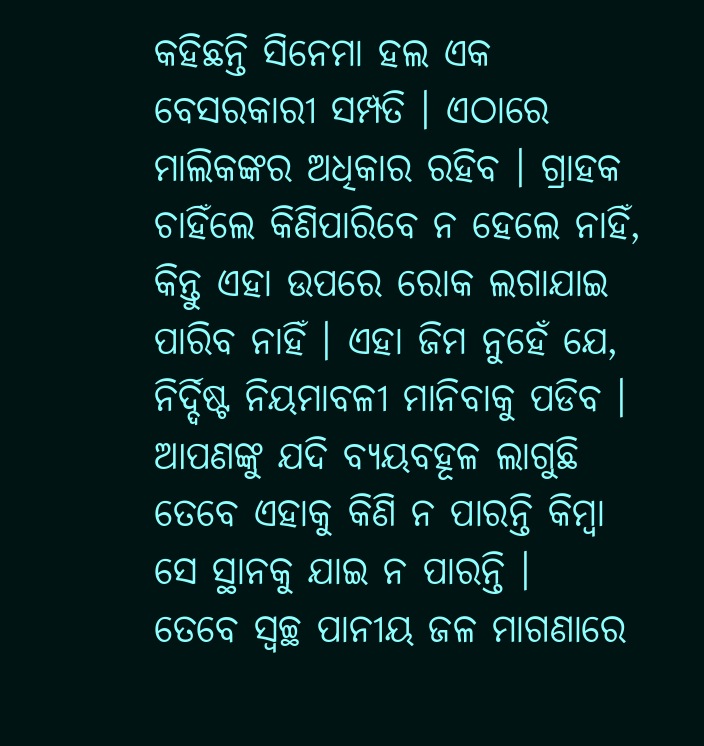କହିଛନ୍ତି ସିନେମା ହଲ ଏକ ବେସରକାରୀ ସମ୍ପତି । ଏଠାରେ ମାଲିକଙ୍କର ଅଧିକାର ରହିବ । ଗ୍ରାହକ ଚାହିଁଲେ କିଣିପାରିବେ ନ ହେଲେ ନାହିଁ, କିନ୍ତୁ ଏହା ଉପରେ ରୋକ ଲଗାଯାଇ ପାରିବ ନାହିଁ । ଏହା ଜିମ ନୁହେଁ ଯେ, ନିର୍ଦ୍ଦିଷ୍ଟ ନିୟମାବଳୀ ମାନିବାକୁ ପଡିବ । ଆପଣଙ୍କୁ ଯଦି ବ୍ୟୟବହୂଳ ଲାଗୁଛି ତେବେ ଏହାକୁ କିଣି ନ ପାରନ୍ତି କିମ୍ବା ସେ ସ୍ଥାନକୁ ଯାଇ ନ ପାରନ୍ତି ।
ତେବେ ସ୍ୱଚ୍ଛ ପାନୀୟ ଜଳ ମାଗଣାରେ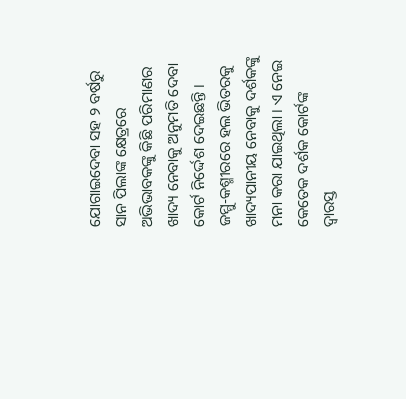ଯୋଗାଇଦେବା ସହ ୨ ବର୍ଷରୁ ସାନ ପିଲାଙ୍କ କ୍ଷେତ୍ରରେ ଅଭିଭାବକଙ୍କୁ କିଛି ପରିମାଣର ଖାଦ୍ୟ ନେବାକୁ ଅନୁମତି ଦେବା କୋର୍ଟ ନିର୍ଦ୍ଦେଶ ଦେଇଛନ୍ତି । ଜମ୍ମୁ-କଶ୍ମୀରରେ ହଲ ଭିତରକୁ ଖାଦ୍ୟପାନୀୟ ନେବାକୁ ଦର୍ଶକଙ୍କୁ ମନା କରା ଯାଇଥିଲା । ଏ ନେଇ କେତେକ ଦର୍ଶକ କୋର୍ଟଙ୍କ ଦ୍ୱାରସ୍ତ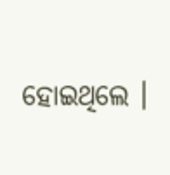ହୋଇଥିଲେ ।